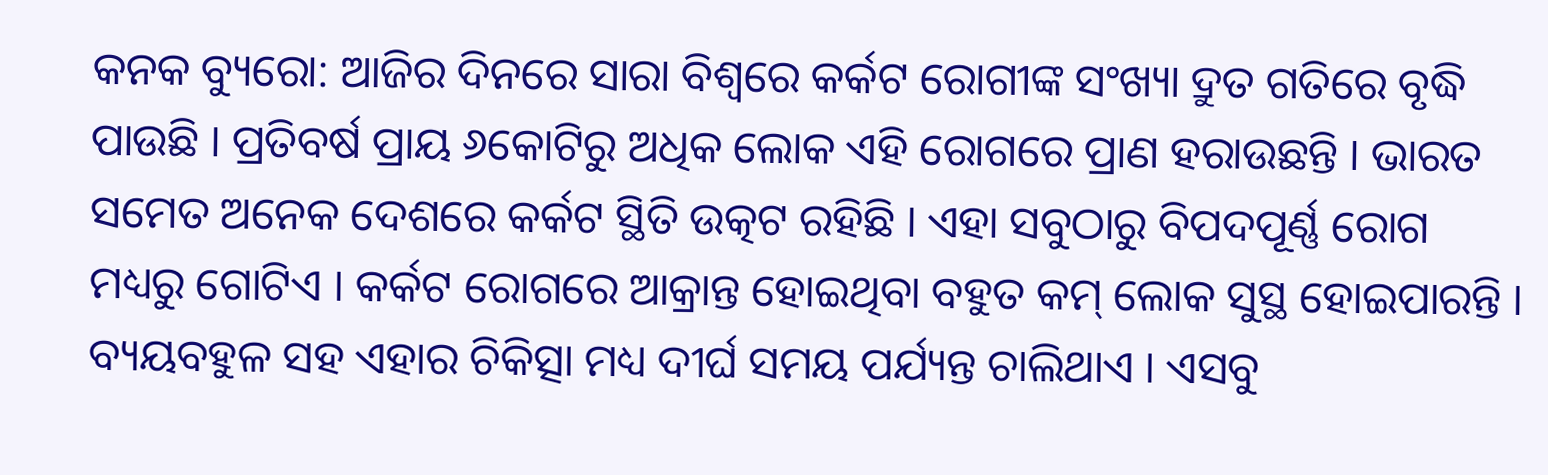କନକ ବ୍ୟୁରୋ: ଆଜିର ଦିନରେ ସାରା ବିଶ୍ୱରେ କର୍କଟ ରୋଗୀଙ୍କ ସଂଖ୍ୟା ଦ୍ରୁତ ଗତିରେ ବୃଦ୍ଧି ପାଉଛି । ପ୍ରତିବର୍ଷ ପ୍ରାୟ ୬କୋଟିରୁ ଅଧିକ ଲୋକ ଏହି ରୋଗରେ ପ୍ରାଣ ହରାଉଛନ୍ତି । ଭାରତ ସମେତ ଅନେକ ଦେଶରେ କର୍କଟ ସ୍ଥିତି ଉତ୍କଟ ରହିଛି । ଏହା ସବୁଠାରୁ ବିପଦପୂର୍ଣ୍ଣ ରୋଗ ମଧ୍ୟରୁ ଗୋଟିଏ । କର୍କଟ ରୋଗରେ ଆକ୍ରାନ୍ତ ହୋଇଥିବା ବହୁତ କମ୍ ଲୋକ ସୁସ୍ଥ ହୋଇପାରନ୍ତି । ବ୍ୟୟବହୁଳ ସହ ଏହାର ଚିକିତ୍ସା ମଧ୍ୟ ଦୀର୍ଘ ସମୟ ପର୍ଯ୍ୟନ୍ତ ଚାଲିଥାଏ । ଏସବୁ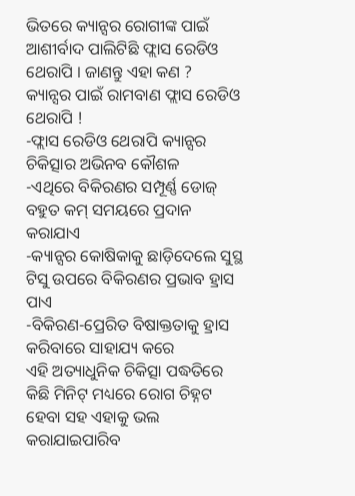ଭିତରେ କ୍ୟାନ୍ସର ରୋଗୀଙ୍କ ପାଇଁ ଆଶୀର୍ବାଦ ପାଲିଟିଛି ଫ୍ଲାସ ରେଡିଓ ଥେରାପି । ଜାଣନ୍ତୁ ଏହା କଣ ?
କ୍ୟାନ୍ସର ପାଇଁ ରାମବାଣ ଫ୍ଲାସ ରେଡିଓ ଥେରାପି !
-ଫ୍ଲାସ ରେଡିଓ ଥେରାପି କ୍ୟାନ୍ସର ଚିକିତ୍ସାର ଅଭିନବ କୌଶଳ
-ଏଥିରେ ବିକିରଣର ସମ୍ପୂର୍ଣ୍ଣ ଡୋଜ୍ ବହୁତ କମ୍ ସମୟରେ ପ୍ରଦାନ କରାଯାଏ
-କ୍ୟାନ୍ସର କୋଷିକାକୁ ଛାଡ଼ିଦେଲେ ସୁସ୍ଥ ଟିସୁ ଉପରେ ବିକିରଣର ପ୍ରଭାବ ହ୍ରାସ ପାଏ
-ବିକିରଣ-ପ୍ରେରିତ ବିଷାକ୍ତତାକୁ ହ୍ରାସ କରିବାରେ ସାହାଯ୍ୟ କରେ
ଏହି ଅତ୍ୟାଧୁନିକ ଚିକିତ୍ସା ପଦ୍ଧତିରେ କିଛି ମିନିଟ୍ ମଧ୍ୟରେ ରୋଗ ଚିହ୍ନଟ ହେବା ସହ ଏହାକୁ ଭଲ କରାଯାଇପାରିବ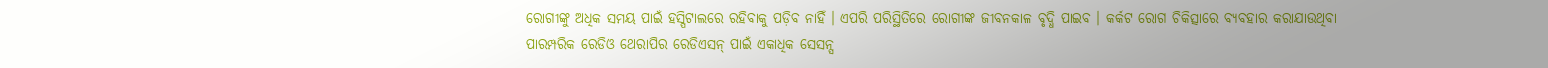ରୋଗୀଙ୍କୁ ଅଧିକ ସମୟ ପାଇଁ ହସ୍ପିଟାଲରେ ରହିବାକୁ ପଡ଼ିବ ନାହିଁ । ଏପରି ପରିସ୍ଥିତିରେ ରୋଗୀଙ୍କ ଜୀବନକାଳ ବୃଦ୍ଧି ପାଇବ । କର୍କଟ ରୋଗ ଚିକିତ୍ସାରେ ବ୍ୟବହାର କରାଯାଉଥିବା ପାରମ୍ପରିକ ରେଡିଓ ଥେରାପିର ରେଡିଏସନ୍ ପାଇଁ ଏକାଧିକ ସେସନ୍ସ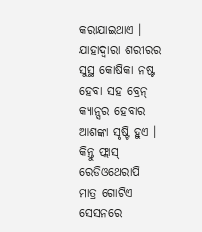କରାଯାଇଥାଏ । ଯାହାଦ୍ବାରା ଶରୀରର ସୁସ୍ଥ କୋଷିକା ନଷ୍ଟ ହେବା ସହ ବ୍ରେନ୍ କ୍ୟାନ୍ସର ହେବାର ଆଶଙ୍କା ସୃଷ୍ଟି ହୁଏ । କିନ୍ତୁ ଫ୍ଲାସ୍ ରେଡିଓଥେରାପି ମାତ୍ର ଗୋଟିଏ ସେସନରେ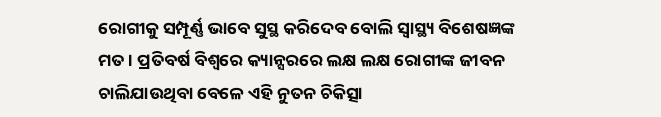ରୋଗୀକୁ ସମ୍ପୂର୍ଣ୍ଣ ଭାବେ ସୁସ୍ଥ କରିଦେବ ବୋଲି ସ୍ବାସ୍ଥ୍ୟ ବିଶେଷଜ୍ଞଙ୍କ ମତ । ପ୍ରତିବର୍ଷ ବିଶ୍ୱରେ କ୍ୟାନ୍ସରରେ ଲକ୍ଷ ଲକ୍ଷ ରୋଗୀଙ୍କ ଜୀବନ ଚାଲିଯାଉଥିବା ବେଳେ ଏହି ନୁତନ ଚିକିତ୍ସା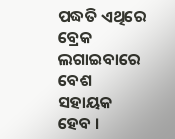ପଦ୍ଧତି ଏଥିରେ ବ୍ରେକ ଲଗାଇବାରେ ବେଶ ସହାୟକ ହେବ ।